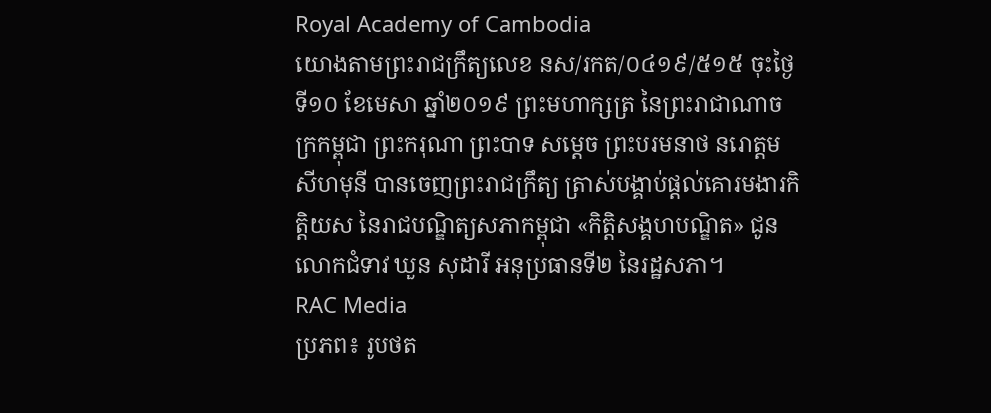Royal Academy of Cambodia
យោងតាមព្រះរាជក្រឹត្យលេខ នស/រកត/០៤១៩/៥១៥ ចុះថ្ងៃទី១០ ខែមេសា ឆ្នាំ២០១៩ ព្រះមហាក្សត្រ នៃព្រះរាជាណាចក្រកម្ពុជា ព្រះករុណា ព្រះបាទ សម្តេច ព្រះបរមនាថ នរោត្តម សីហមុនី បានចេញព្រះរាជក្រឹត្យ ត្រាស់បង្គាប់ផ្តល់គោរមងារកិត្តិយស នៃរាជបណ្ឌិត្យសភាកម្ពុជា «កិត្តិសង្គហបណ្ឌិត» ជូនលោកជំទាវ ឃួន សុដារី អនុប្រធានទី២ នៃរដ្ឋសភា។
RAC Media
ប្រភព៖ រូបថត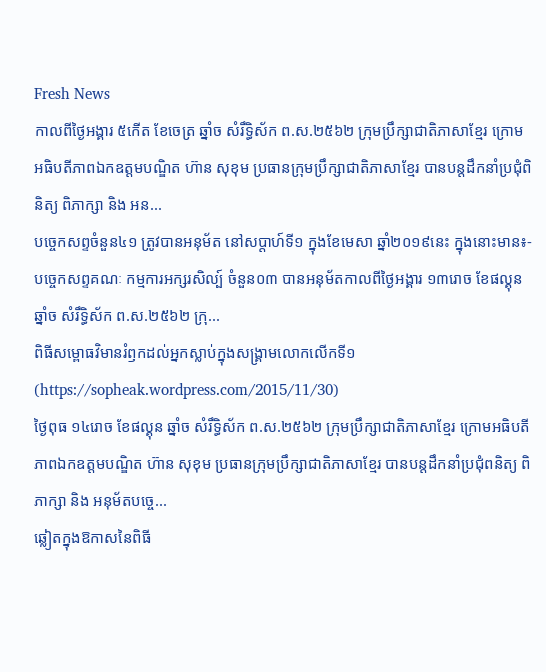Fresh News
កាលពីថ្ងៃអង្គារ ៥កេីត ខែចេត្រ ឆ្នាំច សំរឹទ្ធិស័ក ព.ស.២៥៦២ ក្រុមប្រឹក្សាជាតិភាសាខ្មែរ ក្រោមអធិបតីភាពឯកឧត្តមបណ្ឌិត ហ៊ាន សុខុម ប្រធានក្រុមប្រឹក្សាជាតិភាសាខ្មែរ បានបន្តដឹកនាំប្រជុំពិនិត្យ ពិភាក្សា និង អន...
បច្ចេកសព្ទចំនួន៤១ ត្រូវបានអនុម័ត នៅសប្តាហ៍ទី១ ក្នុងខែមេសា ឆ្នាំ២០១៩នេះ ក្នុងនោះមាន៖- បច្ចេកសព្ទគណៈ កម្មការអក្សរសិល្ប៍ ចំនួន០៣ បានអនុម័តកាលពីថ្ងៃអង្គារ ១៣រោច ខែផល្គុន ឆ្នាំច សំរឹទ្ធិស័ក ព.ស.២៥៦២ ក្រុ...
ពិធីសម្ពោធវិមានរំឭកដល់អ្នកស្លាប់ក្នុងសង្គ្រាមលោកលើកទី១ (https://sopheak.wordpress.com/2015/11/30)
ថ្ងៃពុធ ១៤រោច ខែផល្គុន ឆ្នាំច សំរឹទ្ធិស័ក ព.ស.២៥៦២ ក្រុមប្រឹក្សាជាតិភាសាខ្មែរ ក្រោមអធិបតីភាពឯកឧត្តមបណ្ឌិត ហ៊ាន សុខុម ប្រធានក្រុមប្រឹក្សាជាតិភាសាខ្មែរ បានបន្តដឹកនាំប្រជុំពនិត្យ ពិភាក្សា និង អនុម័តបច្ចេ...
ឆ្លៀតក្នុងឱកាសនៃពិធី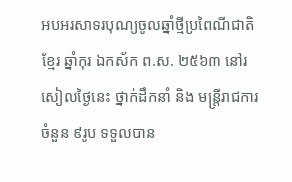អបអរសាទរបុណ្យចូលឆ្នាំថ្មីប្រពៃណីជាតិខ្មែរ ឆ្នាំកុរ ឯកស័ក ព.ស. ២៥៦៣ នៅរសៀលថ្ងៃនេះ ថ្នាក់ដឹកនាំ និង មន្ត្រីរាជការ ចំនួន ៩រូប ទទួលបាន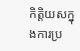កិត្តិយសក្នុងការប្រ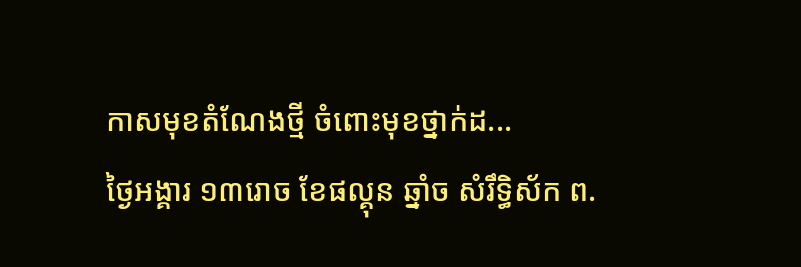កាសមុខតំណែងថ្មី ចំពោះមុខថ្នាក់ដ...
ថ្ងៃអង្គារ ១៣រោច ខែផល្គុន ឆ្នាំច សំរឹទ្ធិស័ក ព.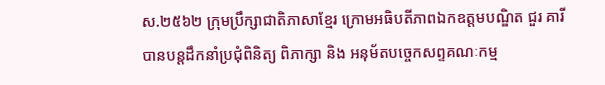ស.២៥៦២ ក្រុមប្រឹក្សាជាតិភាសាខ្មែរ ក្រោមអធិបតីភាពឯកឧត្តមបណ្ឌិត ជួរ គារី បានបន្តដឹកនាំប្រជុំពិនិត្យ ពិភាក្សា និង អនុម័តបច្ចេកសព្ទគណៈកម្ម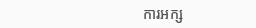ការអក្ស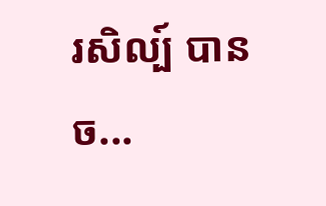រសិល្ប៍ បានច...